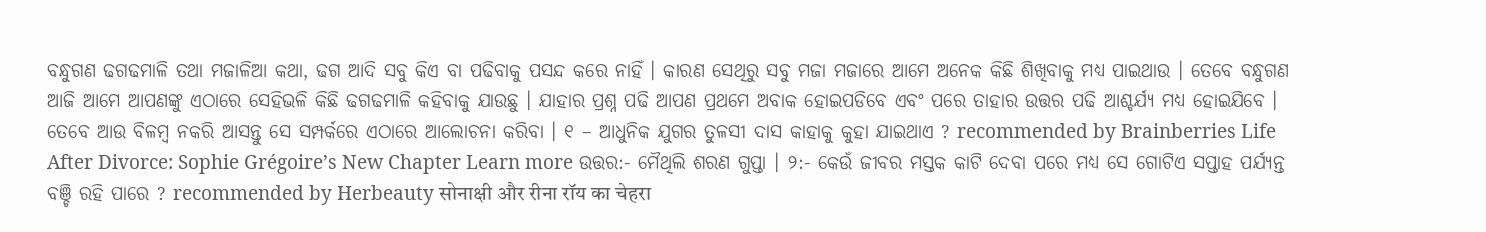ବନ୍ଧୁଗଣ ଢଗଢମାଳି ତଥା ମଜାଳିଆ କଥା, ଢଗ ଆଦି ସବୁ କିଏ ବା ପଢିବାକୁ ପସନ୍ଦ କରେ ନାହିଁ । କାରଣ ସେଥିରୁ ସବୁ ମଜା ମଜାରେ ଆମେ ଅନେକ କିଛି ଶିଖିବାକୁ ମଧ୍ୟ ପାଇଥାଉ । ତେବେ ବନ୍ଧୁଗଣ ଆଜି ଆମେ ଆପଣଙ୍କୁ ଏଠାରେ ସେହିଭଳି କିଛି ଢଗଢମାଳି କହିବାକୁ ଯାଉଛୁ । ଯାହାର ପ୍ରଶ୍ନ ପଢି ଆପଣ ପ୍ରଥମେ ଅବାକ ହୋଇପଡିବେ ଏବଂ ପରେ ତାହାର ଉତ୍ତର ପଢି ଆଶ୍ଚର୍ଯ୍ୟ ମଧ୍ୟ ହୋଇଯିବେ । ତେବେ ଆଉ ବିଳମ୍ବ ନକରି ଆସନ୍ତୁ ସେ ସମ୍ପର୍କରେ ଏଠାରେ ଆଲୋଚନା କରିବା । ୧ – ଆଧୁନିକ ଯୁଗର ତୁଳସୀ ଦାସ କାହାକୁ କୁହା ଯାଇଥାଏ ? recommended by Brainberries Life After Divorce: Sophie Grégoire’s New Chapter Learn more ଉତ୍ତର:- ମୈଥିଲି ଶରଣ ଗୁପ୍ତା । ୨:- କେଉଁ ଜୀବର ମସ୍ତକ କାଟି ଦେବା ପରେ ମଧ୍ୟ ସେ ଗୋଟିଏ ସପ୍ତାହ ପର୍ଯ୍ୟନ୍ତ ବଞ୍ଚି ରହି ପାରେ ? recommended by Herbeauty सोनाक्षी और रीना रॉय का चेहरा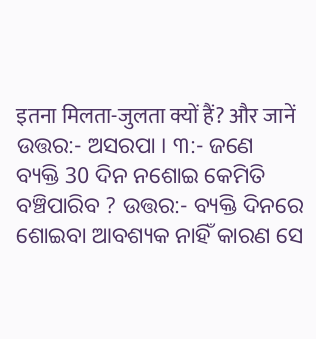इतना मिलता-जुलता क्यों हैं? और जानें ଉତ୍ତର:- ଅସରପା । ୩:- ଜଣେ ବ୍ୟକ୍ତି 30 ଦିନ ନଶୋଇ କେମିତି ବଞ୍ଚିପାରିବ ? ଉତ୍ତର:- ବ୍ୟକ୍ତି ଦିନରେ ଶୋଇବା ଆବଶ୍ୟକ ନାହିଁ କାରଣ ସେ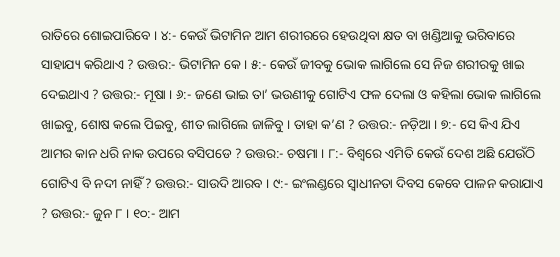ରାତିରେ ଶୋଇପାରିବେ । ୪:- କେଉଁ ଭିଟାମିନ ଆମ ଶରୀରରେ ହେଉଥିବା କ୍ଷତ ବା ଖଣ୍ଡିଆକୁ ଭରିବାରେ ସାହାଯ୍ୟ କରିଥାଏ ? ଉତ୍ତର:- ଭିଟାମିନ କେ । ୫:- କେଉଁ ଜୀବକୁ ଭୋକ ଲାଗିଲେ ସେ ନିଜ ଶରୀରକୁ ଖାଇ ଦେଇଥାଏ ? ଉତ୍ତର:- ମୂଷା । ୬:- ଜଣେ ଭାଇ ତା’ ଭଉଣୀକୁ ଗୋଟିଏ ଫଳ ଦେଲା ଓ କହିଲା ଭୋକ ଲାଗିଲେ ଖାଇବୁ, ଶୋଷ କଲେ ପିଇବୁ, ଶୀତ ଲାଗିଲେ ଜାଳିବୁ । ତାହା କ’ଣ ? ଉତ୍ତର:- ନଡ଼ିଆ । ୭:- ସେ କିଏ ଯିଏ ଆମର କାନ ଧରି ନାକ ଉପରେ ବସିପଡେ ? ଉତ୍ତର:- ଚଷମା । ୮:- ବିଶ୍ବରେ ଏମିତି କେଉଁ ଦେଶ ଅଛି ଯେଉଁଠି ଗୋଟିଏ ବି ନଦୀ ନାହିଁ ? ଉତ୍ତର:- ସାଉଦି ଆରବ । ୯:- ଇଂଲଣ୍ଡରେ ସ୍ଵାଧୀନତା ଦିବସ କେବେ ପାଳନ କରାଯାଏ ? ଉତ୍ତର:- ଜୁନ ୮ । ୧୦:- ଆମ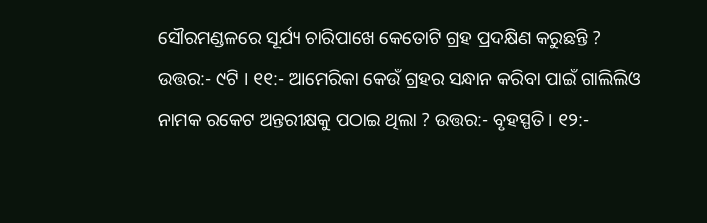ସୌରମଣ୍ଡଳରେ ସୂର୍ଯ୍ୟ ଚାରିପାଖେ କେତୋଟି ଗ୍ରହ ପ୍ରଦକ୍ଷିଣ କରୁଛନ୍ତି ? ଉତ୍ତର:- ୯ଟି । ୧୧:- ଆମେରିକା କେଉଁ ଗ୍ରହର ସନ୍ଧାନ କରିବା ପାଇଁ ଗାଲିଲିଓ ନାମକ ରକେଟ ଅନ୍ତରୀକ୍ଷକୁ ପଠାଇ ଥିଲା ? ଉତ୍ତର:- ବୃହସ୍ପତି । ୧୨:-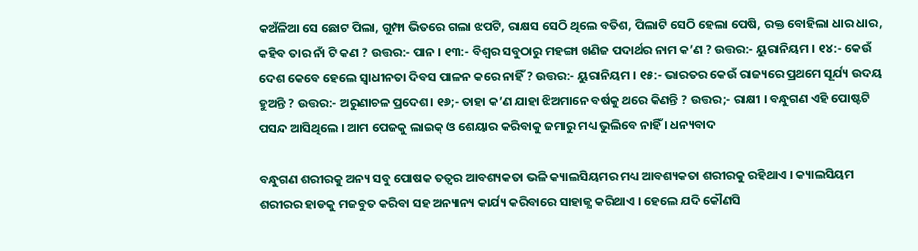କଅଁଳିଆ ସେ ଛୋଟ ପିଲା, ଗୁମ୍ଫା ଭିତରେ ଗଲା ଝପଟି, ରାକ୍ଷସ ସେଠି ଥିଲେ ବତିଶ, ପିଲାଟି ସେଠି ହେଲା ପେଷି, ରକ୍ତ ବୋହିଲା ଧାର ଧାର, କହିବ ତାର ନାଁ ଟି କଣ ? ଉତ୍ତର:- ପାନ । ୧୩:- ବିଶ୍ଵର ସବୁଠାରୁ ମହଙ୍ଗା ଖଣିଜ ପଦାର୍ଥର ନାମ କ’ଣ ? ଉତ୍ତର:- ୟୁରାନିୟମ । ୧୪:- କେଉଁ ଦେଶ କେବେ ହେଲେ ସ୍ଵାଧୀନତା ଦିବସ ପାଳନ କରେ ନାହିଁ ? ଉତ୍ତର:- ୟୁରାନିୟମ । ୧୫:- ଭାରତର କେଉଁ ରାଜ୍ୟରେ ପ୍ରଥମେ ସୂର୍ଯ୍ୟ ଉଦୟ ହୁଅନ୍ତି ? ଉତ୍ତର:- ଅରୁଣାଚଳ ପ୍ରଦେଶ। ୧୬;- ତାହା କ’ଣ ଯାହା ଝିଅମାନେ ବର୍ଷକୁ ଥରେ କିଣନ୍ତି ? ଉତ୍ତର;- ରାକ୍ଷୀ । ବନ୍ଧୁଗଣ ଏହି ପୋଷ୍ଟଟି ପସନ୍ଦ ଆସିଥିଲେ । ଆମ ପେଜକୁ ଲାଇକ୍ ଓ ଶେୟାର କରିବାକୁ ଜମାରୁ ମଧ୍ୟ ଭୁଲିବେ ନାହିଁ । ଧନ୍ୟବାଦ

ବନ୍ଧୁଗଣ ଶରୀରକୁ ଅନ୍ୟ ସବୁ ପୋଷକ ତତ୍ଵର ଆବଶ୍ୟକତା ଭଳି କ୍ୟାଲସିୟମର ମଧ୍ୟ ଆବଶ୍ୟକତା ଶରୀରକୁ ରହିଥାଏ । କ୍ୟାଲସିୟମ ଶରୀରର ହାଡକୁ ମଜବୁତ କରିବା ସହ ଅନ୍ୟାନ୍ୟ କାର୍ଯ୍ୟ କରିବାରେ ସାହାଜ୍ଯ କରିଥାଏ । ହେଲେ ଯଦି କୌଣସି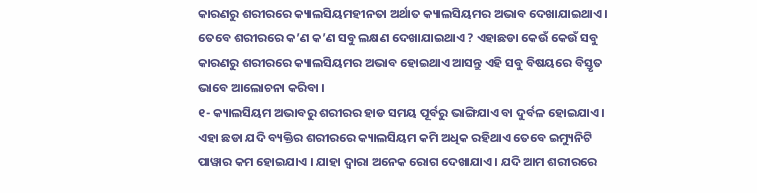କାରଣରୁ ଶରୀରରେ କ୍ୟାଲସିୟମହୀନତା ଅର୍ଥାତ କ୍ୟାଲସିୟମର ଅଭାବ ଦେଖାଯାଇଥାଏ । ତେବେ ଶରୀରରେ କ’ଣ କ’ଣ ସବୁ ଲକ୍ଷଣ ଦେଖାଯାଇଥାଏ ? ଏହାଛଡା କେଉଁ କେଉଁ ସବୁ କାରଣରୁ ଶରୀରରେ କ୍ୟାଲସିୟମର ଅଭାବ ହୋଇଥାଏ ଆସନ୍ତୁ ଏହି ସବୁ ବିଷୟରେ ବିସ୍ତୃତ ଭାବେ ଆଲୋଚନା କରିବା ।
୧- କ୍ୟାଲସିୟମ ଅଭାବରୁ ଶରୀରର ହାଡ ସମୟ ପୂର୍ବରୁ ଭାଙ୍ଗିଯାଏ ବା ଦୁର୍ବଳ ହୋଇଯାଏ । ଏହା ଛଡା ଯଦି ବ୍ୟକ୍ତିର ଶରୀରରେ କ୍ୟାଲସିୟମ କମି ଅଧିକ ରହିଥାଏ ତେବେ ଇମ୍ୟୁନିଟି ପାୱାର କମ ହୋଇଯାଏ । ଯାହା ଦ୍ଵାରା ଅନେକ ରୋଗ ଦେଖାଯାଏ । ଯଦି ଆମ ଶରୀରରେ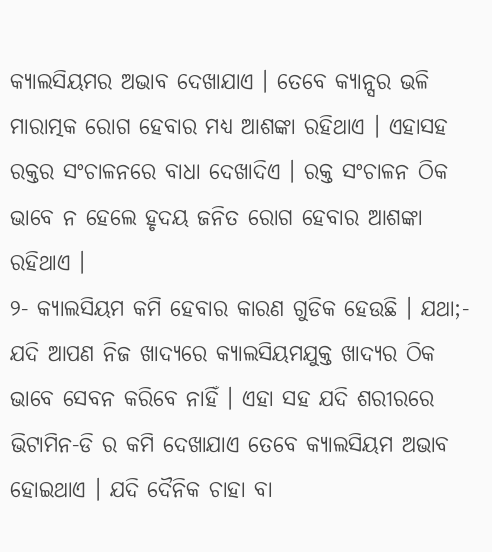କ୍ୟାଲସିୟମର ଅଭାବ ଦେଖାଯାଏ । ତେବେ କ୍ୟାନ୍ସର ଭଳି ମାରାତ୍ମକ ରୋଗ ହେବାର ମଧ୍ୟ ଆଶଙ୍କା ରହିଥାଏ । ଏହାସହ ରକ୍ତର ସଂଚାଳନରେ ବାଧା ଦେଖାଦିଏ । ରକ୍ତ ସଂଚାଳନ ଠିକ ଭାବେ ନ ହେଲେ ହୃଦୟ ଜନିତ ରୋଗ ହେବାର ଆଶଙ୍କା ରହିଥାଏ ।
୨- କ୍ୟାଲସିୟମ କମି ହେବାର କାରଣ ଗୁଡିକ ହେଉଛି । ଯଥା;- ଯଦି ଆପଣ ନିଜ ଖାଦ୍ୟରେ କ୍ୟାଲସିୟମଯୁକ୍ତ ଖାଦ୍ୟର ଠିକ ଭାବେ ସେବନ କରିବେ ନାହିଁ । ଏହା ସହ ଯଦି ଶରୀରରେ ଭିଟାମିନ-ଡି ର କମି ଦେଖାଯାଏ ତେବେ କ୍ୟାଲସିୟମ ଅଭାବ ହୋଇଥାଏ । ଯଦି ଦୈନିକ ଚାହା ବା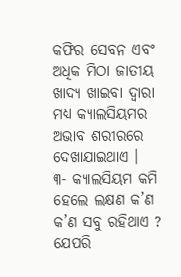କଫିର ସେବନ ଏବଂ ଅଧିକ ମିଠା ଜାତୀୟ ଖାଦ୍ୟ ଖାଇବା ଦ୍ଵାରା ମଧ୍ୟ କ୍ୟାଲସିୟମର ଅଭାବ ଶରୀରରେ ଦେଖାଯାଇଥାଏ ।
୩- କ୍ୟାଲସିୟମ କମି ହେଲେ ଲକ୍ଷଣ କ’ଣ କ’ଣ ସବୁ ରହିଥାଏ ? ଯେପରି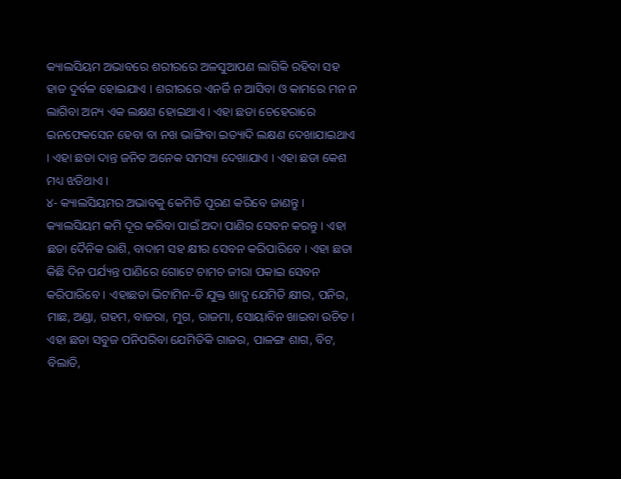କ୍ୟାଲସିୟମ ଅଭାବରେ ଶରୀରରେ ଅଳସୁଆପଣ ଲାଗିକି ରହିବା ସହ ହାଡ ଦୁର୍ବଳ ହୋଇଯାଏ । ଶରୀରରେ ଏନର୍ଜି ନ ଆସିବା ଓ କାମରେ ମନ ନ ଲାଗିବା ଅନ୍ୟ ଏକ ଲକ୍ଷଣ ହୋଇଥାଏ । ଏହା ଛଡା ଚେହେରାରେ ଇନଫେକସେନ ହେବା ବା ନଖ ଭାଙ୍ଗିବା ଇତ୍ୟାଦି ଲକ୍ଷଣ ଦେଖାଯାଇଥାଏ । ଏହା ଛଡା ଦାନ୍ତ ଜନିତ ଅନେକ ସମସ୍ୟା ଦେଖାଯାଏ । ଏହା ଛଡା କେଶ ମଧ୍ୟ ଝଡିଥାଏ ।
୪- କ୍ୟାଲସିୟମର ଅଭାବକୁ କେମିତି ପୂରଣ କରିବେ ଜାଣନ୍ତୁ । କ୍ୟାଲସିୟମ କମି ଦୂର କରିବା ପାଇଁ ଅଦା ପାଣିର ସେବନ କରନ୍ତୁ । ଏହା ଛଡା ଦୈନିକ ରାଶି, ବାଦାମ ସହ କ୍ଷୀର ସେବନ କରିପାରିବେ । ଏହା ଛଡା କିଛି ଦିନ ପର୍ଯ୍ୟନ୍ତ ପାଣିରେ ଗୋଟେ ଚାମଚ ଜୀରା ପକାଇ ସେବନ କରିପାରିବେ । ଏହାଛଡା ଭିଟାମିନ-ଡି ଯୁକ୍ତ ଖାଦ୍ଯ ଯେମିତି କ୍ଷୀର, ପନିର, ମାଛ, ଅଣ୍ଡା, ଗହମ, ବାଜରା, ମୁଗ, ରାଜମା, ସୋୟାବିନ ଖାଇବା ଉଚିତ । ଏହା ଛଡା ସବୁଜ ପନିପରିବା ଯେମିତିକି ଗାଜର, ପାଳଙ୍ଗ ଶାଗ, ବିଟ, ବିଲାତି,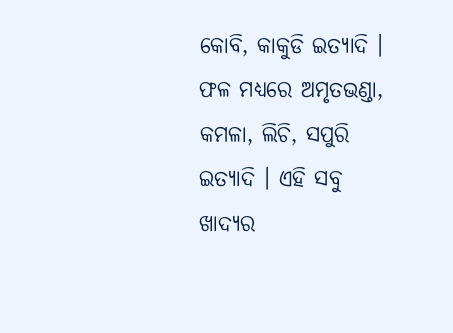କୋବି, କାକୁଡି ଇତ୍ୟାଦି । ଫଳ ମଧ୍ୟରେ ଅମୃତଭଣ୍ଡା, କମଳା, ଲିଚି, ସପୁରି ଇତ୍ୟାଦି । ଏହି ସବୁ ଖାଦ୍ଯର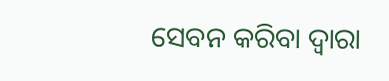ସେବନ କରିବା ଦ୍ଵାରା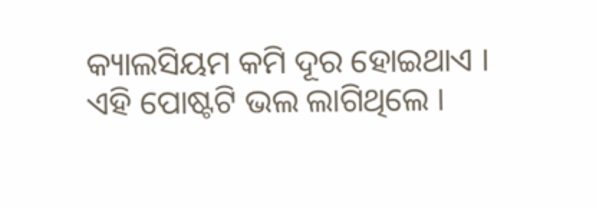କ୍ୟାଲସିୟମ କମି ଦୂର ହୋଇଥାଏ ।
ଏହି ପୋଷ୍ଟଟି ଭଲ ଲାଗିଥିଲେ ।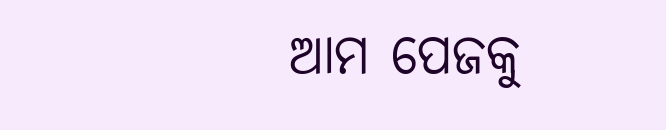ଆମ ପେଜକୁ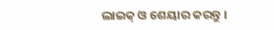ଲାଇକ୍ ଓ ଶେୟାର କରନ୍ତୁ ।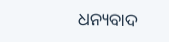ଧନ୍ୟବାଦ